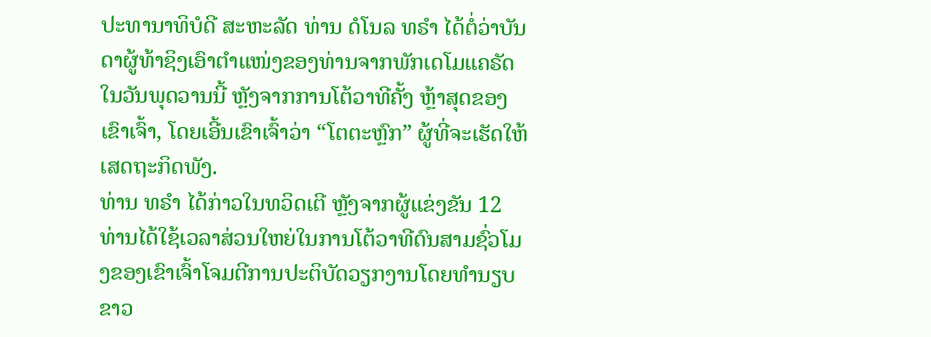ປະທານາທິບໍດີ ສະຫະລັດ ທ່ານ ດໍໂນລ ທຣຳ ໄດ້ຕໍ່ວ່າບັນດາຜູ້ທ້າຊິງເອົາຕຳແໜ່ງຂອງທ່ານຈາກພັກເດໂມແຄຣັດໃນວັນພຸດວານນີ້ ຫຼັງຈາກການໂຕ້ວາທີຄັ້ງ ຫຼ້າສຸດຂອງເຂົາເຈົ້າ, ໂດຍເອີ້ນເຂົາເຈົ້າວ່າ “ໂຕຕະຫຼົກ” ຜູ້ທີ່ຈະເຮັດໃຫ້ເສດຖະກິດພັງ.
ທ່ານ ທຣຳ ໄດ້ກ່າວໃນທວິດເຕີ ຫຼັງຈາກຜູ້ແຂ່ງຂັນ 12 ທ່ານໄດ້ໃຊ້ເວລາສ່ວນໃຫຍ່ໃນການໂຕ້ວາທີດົນສາມຊົ່ວໂມງຂອງເຂົາເຈົ້າໂຈມຕີການປະຕິບັດວຽກງານໂດຍທຳນຽບຂາວ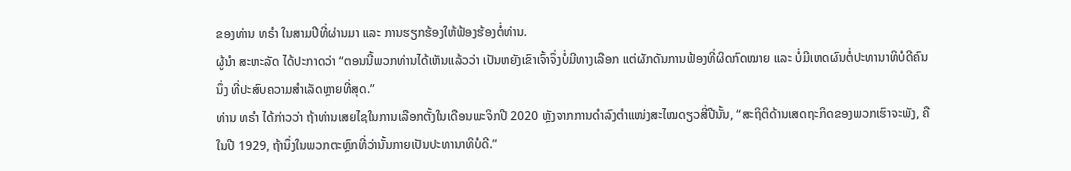ຂອງທ່ານ ທຣຳ ໃນສາມປີທີ່ຜ່ານມາ ແລະ ການຮຽກຮ້ອງໃຫ້ຟ້ອງຮ້ອງຕໍ່ທ່ານ.
ຜູ້ນຳ ສະຫະລັດ ໄດ້ປະກາດວ່າ “ຕອນນີ້ພວກທ່ານໄດ້ເຫັນແລ້ວວ່າ ເປັນຫຍັງເຂົາເຈົ້າຈຶ່ງບໍ່ມີທາງເລືອກ ແຕ່ຜັກດັນການຟ້ອງທີ່ຜິດກົດໝາຍ ແລະ ບໍ່ມີເຫດຜົນຕໍ່ປະທານາທິບໍດີຄົນນຶ່ງ ທີ່ປະສົບຄວາມສຳເລັດຫຼາຍທີ່ສຸດ.”
ທ່ານ ທຣຳ ໄດ້ກ່າວວ່າ ຖ້າທ່ານເສຍໄຊໃນການເລືອກຕັ້ງໃນເດືອນພະຈິກປີ 2020 ຫຼັງຈາກການດຳລົງຕຳແໜ່ງສະໄໝດຽວສີ່ປີນັ້ນ, “ສະຖິຕິດ້ານເສດຖະກິດຂອງພວກເຮົາຈະພັງ, ຄືໃນປີ 1929, ຖ້ານຶ່ງໃນພວກຕະຫຼົກທີ່ວ່ານັ້ນກາຍເປັນປະທານາທິບໍດີ.”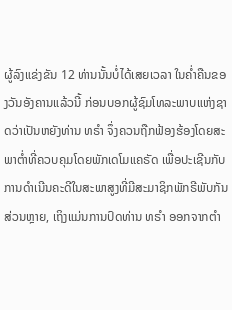ຜູ້ລົງແຂ່ງຂັນ 12 ທ່ານນັ້ນບໍ່ໄດ້ເສຍເວລາ ໃນຄ່ຳຄືນຂອງວັນອັງຄານແລ້ວນີ້ ກ່ອນບອກຜູ້ຊົມໂທລະພາບແຫ່ງຊາດວ່າເປັນຫຍັງທ່ານ ທຣຳ ຈຶ່ງຄວນຖືກຟ້ອງຮ້ອງໂດຍສະພາຕ່ຳທີ່ຄວບຄຸມໂດຍພັກເດໂມແຄຣັດ ເພື່ອປະເຊີນກັບການດຳເນີນຄະດີໃນສະພາສູງທີ່ມີສະມາຊິກພັກຣີພັບກັນສ່ວນຫຼາຍ, ເຖິງແມ່ນການປົດທ່ານ ທຣຳ ອອກຈາກຕຳ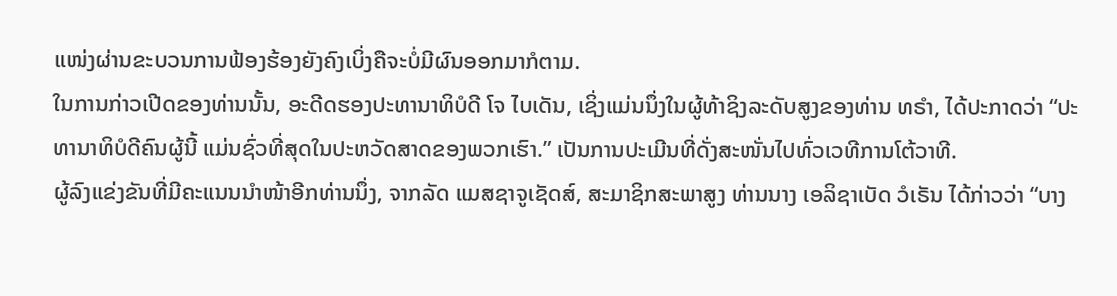ແໜ່ງຜ່ານຂະບວນການຟ້ອງຮ້ອງຍັງຄົງເບິ່ງຄືຈະບໍ່ມີຜົນອອກມາກໍຕາມ.
ໃນການກ່າວເປີດຂອງທ່ານນັ້ນ, ອະດີດຮອງປະທານາທິບໍດີ ໂຈ ໄບເດັນ, ເຊິ່ງແມ່ນນຶ່ງໃນຜູ້ທ້າຊິງລະດັບສູງຂອງທ່ານ ທຣຳ, ໄດ້ປະກາດວ່າ “ປະທານາທິບໍດີຄົນຜູ້ນີ້ ແມ່ນຊົ່ວທີ່ສຸດໃນປະຫວັດສາດຂອງພວກເຮົາ.” ເປັນການປະເມີນທີ່ດັ່ງສະໜັ່ນໄປທົ່ວເວທີການໂຕ້ວາທີ.
ຜູ້ລົງແຂ່ງຂັນທີ່ມີຄະແນນນຳໜ້າອີກທ່ານນຶ່ງ, ຈາກລັດ ແມສຊາຈູເຊັດສ໌, ສະມາຊິກສະພາສູງ ທ່ານນາງ ເອລິຊາເບັດ ວໍເຣັນ ໄດ້ກ່າວວ່າ “ບາງ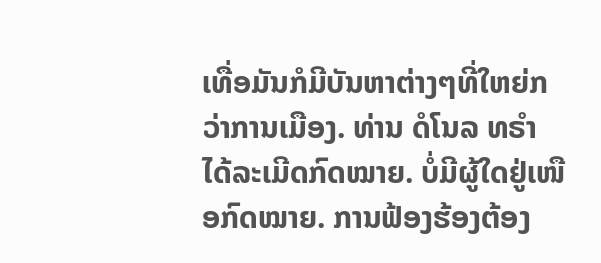ເທື່ອມັນກໍມີບັນຫາຕ່າງໆທີ່ໃຫຍ່ກວ່າການເມືອງ. ທ່ານ ດໍໂນລ ທຣຳ ໄດ້ລະເມີດກົດໝາຍ. ບໍ່ມີຜູ້ໃດຢູ່ເໜືອກົດໝາຍ. ການຟ້ອງຮ້ອງຕ້ອງ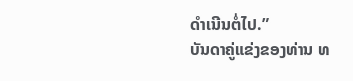ດຳເນີນຕໍ່ໄປ.”
ບັນດາຄູ່ແຂ່ງຂອງທ່ານ ທ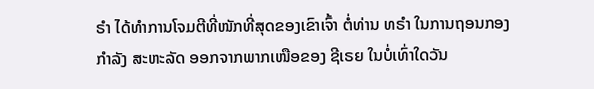ຣຳ ໄດ້ທຳການໂຈມຕີທີ່ໜັກທີ່ສຸດຂອງເຂົາເຈົ້າ ຕໍ່ທ່ານ ທຣຳ ໃນການຖອນກອງກຳລັງ ສະຫະລັດ ອອກຈາກພາກເໜືອຂອງ ຊີເຣຍ ໃນບໍ່ເທົ່າໃດວັນ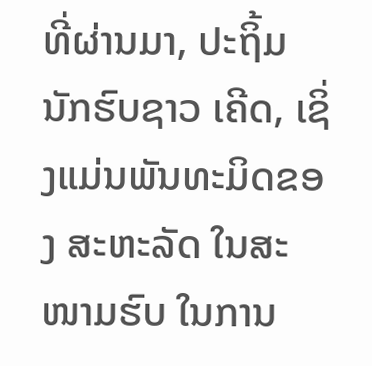ທີ່ຜ່ານມາ, ປະຖິ້ມນັກຮົບຊາວ ເຄີດ, ເຊິ່ງແມ່ນພັນທະມິດຂອງ ສະຫະລັດ ໃນສະໜາມຮົບ ໃນການ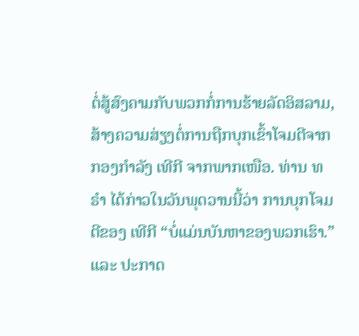ຕໍ່ສູ້ສົງຄາມກັບພວກກໍ່ການຮ້າຍລັດອິສລາມ, ສ້າງຄວາມສ່ຽງຕໍ່ການຖືກບຸກເຂົ້າໂຈມຕີຈາກກອງກຳລັງ ເທີກີ ຈາກພາກເໜືອ. ທ່ານ ທຣຳ ໄດ້ກ່າວໃນວັນພຸດວານນີ້ວ່າ ການບຸກໂຈມຕີຂອງ ເທີກີ “ບໍ່ແມ່ນບັນຫາຂອງພວກເຮົາ.” ແລະ ປະກາດ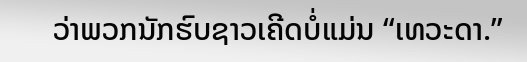ວ່າພວກນັກຮົບຊາວເຄີດບໍ່ແມ່ນ “ເທວະດາ.”